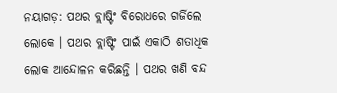ନୟାଗଡ଼: ପଥର ବ୍ଲାଷ୍ଟିଂ ବିରୋଧରେ ଗର୍ଜିଲେ ଲୋକେ । ପଥର ବ୍ଲାଷ୍ଟିଂ ପାଇଁ ଏକାଠି ଶତାଧିକ ଲୋକ ଆନ୍ଦୋଳନ କରିଛନ୍ତି । ପଥର ଖଣି ବନ୍ଦ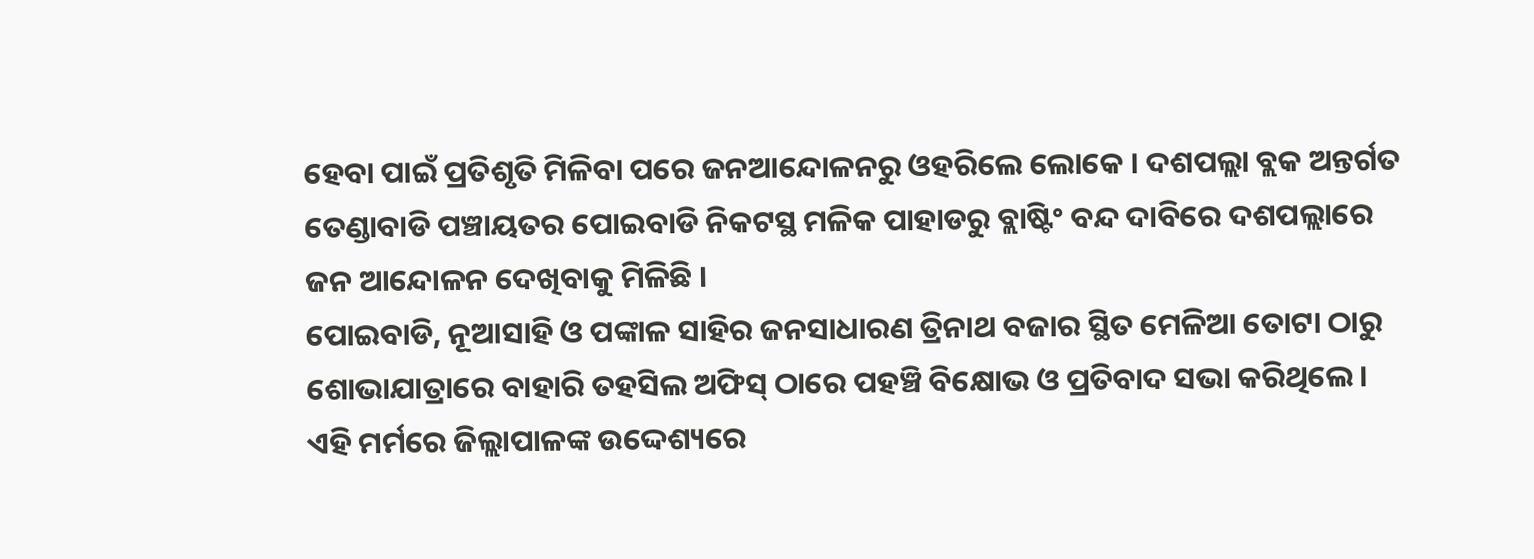ହେବା ପାଇଁ ପ୍ରତିଶୃତି ମିଳିବା ପରେ ଜନଆନ୍ଦୋଳନରୁ ଓହରିଲେ ଲୋକେ । ଦଶପଲ୍ଲା ବ୍ଲକ ଅନ୍ତର୍ଗତ ତେଣ୍ଡାବାଡି ପଞ୍ଚାୟତର ପୋଇବାଡି ନିକଟସ୍ଥ ମଳିକ ପାହାଡରୁ ବ୍ଲାଷ୍ଟିଂ ବନ୍ଦ ଦାବିରେ ଦଶପଲ୍ଲାରେ ଜନ ଆନ୍ଦୋଳନ ଦେଖିବାକୁ ମିଳିଛି ।
ପୋଇବାଡି, ନୂଆସାହି ଓ ପଙ୍କାଳ ସାହିର ଜନସାଧାରଣ ତ୍ରିନାଥ ବଜାର ସ୍ଥିତ ମେଳିଆ ତୋଟା ଠାରୁ ଶୋଭାଯାତ୍ରାରେ ବାହାରି ତହସିଲ ଅଫିସ୍ ଠାରେ ପହଞ୍ଚି ବିକ୍ଷୋଭ ଓ ପ୍ରତିବାଦ ସଭା କରିଥିଲେ । ଏହି ମର୍ମରେ ଜିଲ୍ଲାପାଳଙ୍କ ଉଦ୍ଦେଶ୍ୟରେ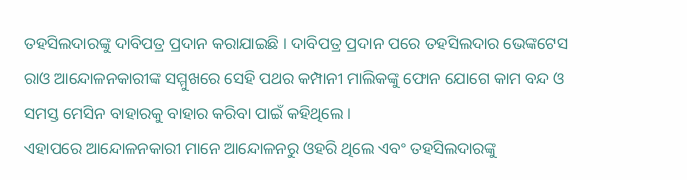ତହସିଲଦାରଙ୍କୁ ଦାବିପତ୍ର ପ୍ରଦାନ କରାଯାଇଛି । ଦାବିପତ୍ର ପ୍ରଦାନ ପରେ ତହସିଲଦାର ଭେଙ୍କଟେସ ରାଓ ଆନ୍ଦୋଳନକାରୀଙ୍କ ସମ୍ମୁଖରେ ସେହି ପଥର କମ୍ପାନୀ ମାଲିକଙ୍କୁ ଫୋନ ଯୋଗେ କାମ ବନ୍ଦ ଓ ସମସ୍ତ ମେସିନ ବାହାରକୁ ବାହାର କରିବା ପାଇଁ କହିଥିଲେ ।
ଏହାପରେ ଆନ୍ଦୋଳନକାରୀ ମାନେ ଆନ୍ଦୋଳନରୁ ଓହରି ଥିଲେ ଏବଂ ତହସିଲଦାରଙ୍କୁ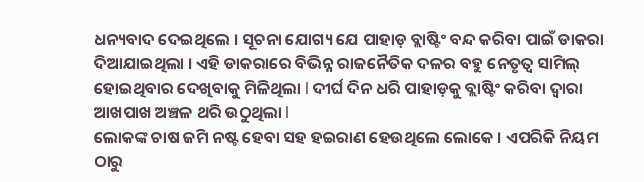ଧନ୍ୟବାଦ ଦେଇଥିଲେ । ସୂଚନା ଯୋଗ୍ୟ ଯେ ପାହାଡ଼ ବ୍ଲାଷ୍ଟିଂ ବନ୍ଦ କରିବା ପାଇଁ ଡାକରା ଦିଆଯାଇଥିଲା । ଏହି ଡାକରାରେ ବିଭିନ୍ନ ରାଜନୈତିକ ଦଳର ବହୁ ନେତୃତ୍ୱ ସାମିଲ୍ ହୋଇଥିବାର ଦେଖିବାକୁ ମିଳିଥିଲା l ଦୀର୍ଘ ଦିନ ଧରି ପାହାଡ଼କୁ ବ୍ଲାଷ୍ଟିଂ କରିବା ଦ୍ୱାରା ଆଖପାଖ ଅଞ୍ଚଳ ଥରି ଉଠୁଥିଲା l
ଲୋକଙ୍କ ଚାଷ ଜମି ନଷ୍ଟ ହେବା ସହ ହଇରାଣ ହେଉଥିଲେ ଲୋକେ । ଏପରିକି ନିୟମ ଠାରୁ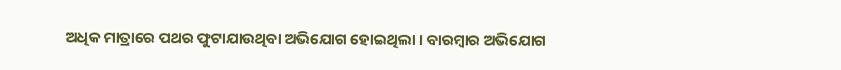ଅଧିକ ମାତ୍ରାରେ ପଥର ଫୁଟାଯାଉଥିବା ଅଭିଯୋଗ ହୋଇଥିଲା । ବାରମ୍ବାର ଅଭିଯୋଗ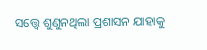ସତ୍ତ୍ବେ ଶୁଣୁନଥିଲା ପ୍ରଶାସନ ଯାହାକୁ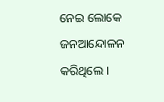ନେଇ ଲୋକେ ଜନଆନ୍ଦୋଳନ କରିଥିଲେ ।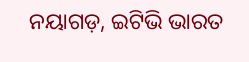ନୟାଗଡ଼, ଇଟିଭି ଭାରତ